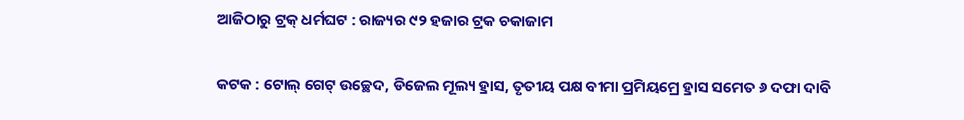ଆଜିଠାରୁ ଟ୍ରକ୍ ଧର୍ମଘଟ : ରାଜ୍ୟର ୯୨ ହଜାର ଟ୍ରକ ଚକାଜାମ

କଟକ : ଟୋଲ୍ ଗେଟ୍ ଉଚ୍ଛେଦ, ଡିଜେଲ ମୂଲ୍ୟ ହ୍ରାସ, ତୃତୀୟ ପକ୍ଷ ବୀମା ପ୍ରମିୟମ୍ରେ ହ୍ରାସ ସମେତ ୬ ଦଫା ଦାବି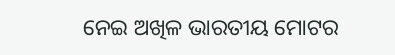ନେଇ ଅଖିଳ ଭାରତୀୟ ମୋଟର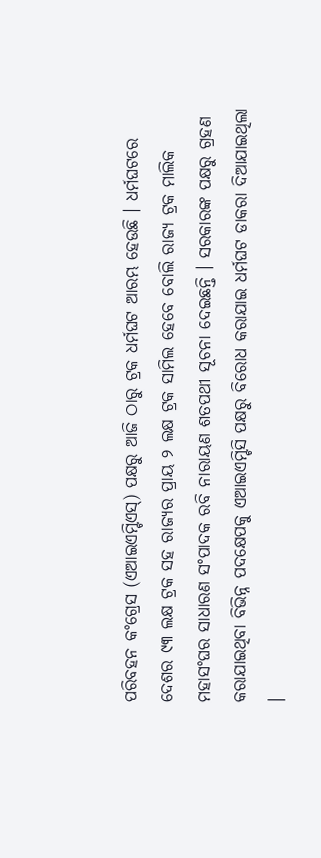ପରିବହନ କଂଗ୍ରେସ (ଏଆଇଏମ୍ଟିଏସ୍) ପକ୍ଷରୁ ଆଜି ଠାରୁ ଟ୍ରକ ଧର୍ମଘଟ ଆରମ୍ଭ ହେଉଛି । ଧର୍ମଘଟରେ ଦେଶର ୯୩ ଲକ୍ଷ ଟ୍ରକ ସହ ରାଜ୍ୟର ପ୍ରାୟ ୨ ଲକ୍ଷ ଟ୍ରକ ସାମିଲ ହେବେ ବୋଲି ରାଜ୍ୟ ଟ୍ରକ ମାଲିକ ମହାସଂଘର ସାଧାରଣ ସଂପାଦକ ରବି ନାରାୟଣ ଶତପଥୀ ସୂଚନା ଦେଇଛନ୍ତି । ସରକାରଙ୍କ ପକ୍ଷରୁ ଗ୍ରହଣ କରାଯାଇଥିବା ବିଭିନ୍ନ ପଦକ୍ଷେପକୁ ଏଆଇଏମ୍ଟିସି ପକ୍ଷରୁ ବିରୋଧ କରାଯାଇ ଧର୍ମଘଟ ଡାକରା ଦିଆଯାଇଥିଲା ।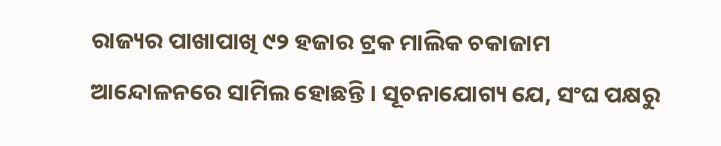ରାଜ୍ୟର ପାଖାପାଖି ୯୨ ହଜାର ଟ୍ରକ ମାଲିକ ଚକାଜାମ ଆନ୍ଦୋଳନରେ ସାମିଲ ହୋଛନ୍ତି । ସୂଚନାଯୋଗ୍ୟ ଯେ, ସଂଘ ପକ୍ଷରୁ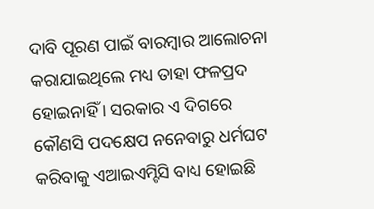ଦାବି ପୂରଣ ପାଇଁ ବାରମ୍ବାର ଆଲୋଚନା କରାଯାଇଥିଲେ ମଧ୍ୟ ତାହା ଫଳପ୍ରଦ ହୋଇନାହିଁ । ସରକାର ଏ ଦିଗରେ କୌଣସି ପଦକ୍ଷେପ ନନେବାରୁ ଧର୍ମଘଟ କରିବାକୁ ଏଆଇଏମ୍ଟିସି ବାଧ୍ୟ ହୋଇଛି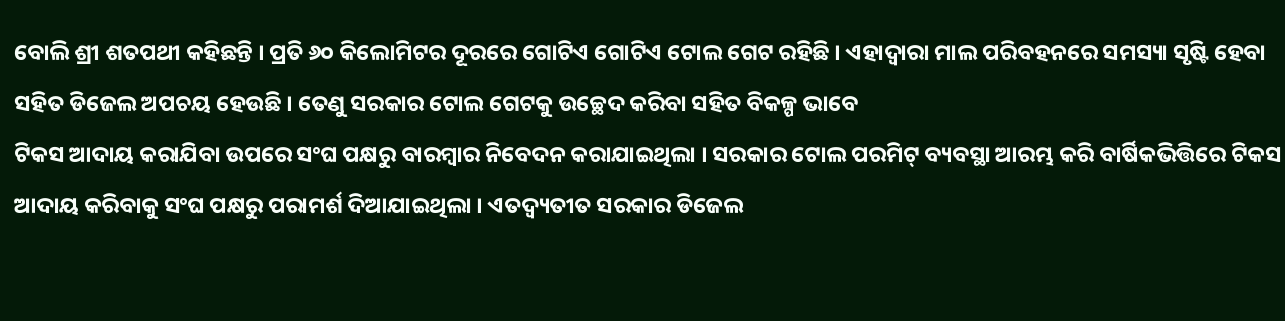ବୋଲି ଶ୍ରୀ ଶତପଥୀ କହିଛନ୍ତି । ପ୍ରତି ୬୦ କିଲୋମିଟର ଦୂରରେ ଗୋଟିଏ ଗୋଟିଏ ଟୋଲ ଗେଟ ରହିଛି । ଏହାଦ୍ୱାରା ମାଲ ପରିବହନରେ ସମସ୍ୟା ସୃଷ୍ଟି ହେବା ସହିତ ଡିଜେଲ ଅପଚୟ ହେଉଛି । ତେଣୁ ସରକାର ଟୋଲ ଗେଟକୁ ଉଚ୍ଛେଦ କରିବା ସହିତ ବିକଳ୍ପ ଭାବେ
ଟିକସ ଆଦାୟ କରାଯିବା ଉପରେ ସଂଘ ପକ୍ଷରୁ ବାରମ୍ବାର ନିବେଦନ କରାଯାଇଥିଲା । ସରକାର ଟୋଲ ପରମିଟ୍ ବ୍ୟବସ୍ଥା ଆରମ୍ଭ କରି ବାର୍ଷିକଭିତ୍ତିରେ ଟିକସ ଆଦାୟ କରିବାକୁ ସଂଘ ପକ୍ଷରୁ ପରାମର୍ଶ ଦିଆଯାଇଥିଲା । ଏତଦ୍ବ୍ୟତୀତ ସରକାର ଡିଜେଲ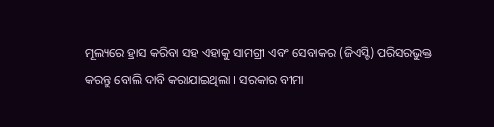ମୂଲ୍ୟରେ ହ୍ରାସ କରିବା ସହ ଏହାକୁ ସାମଗ୍ରୀ ଏବଂ ସେବାକର (ଜିଏସ୍ଟି) ପରିସରଭୁକ୍ତ କରନ୍ତୁ ବୋଲି ଦାବି କରାଯାଇଥିଲା । ସରକାର ବୀମା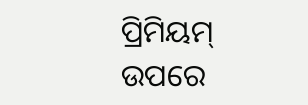ପ୍ରିମିୟମ୍ ଉପରେ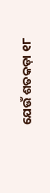ଯେଉଁ ଶତକଡ଼ା ୧୮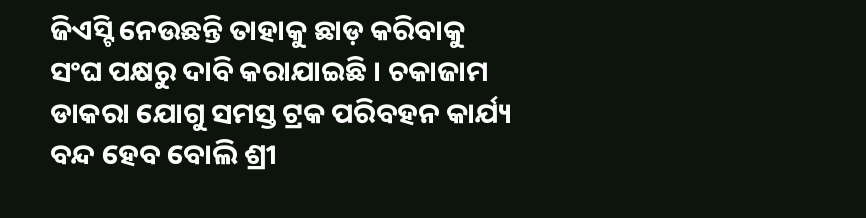ଜିଏସ୍ଟି ନେଉଛନ୍ତି ତାହାକୁ ଛାଡ଼ କରିବାକୁ ସଂଘ ପକ୍ଷରୁ ଦାବି କରାଯାଇଛି । ଚକାଜାମ ଡାକରା ଯୋଗୁ ସମସ୍ତ ଟ୍ରକ ପରିବହନ କାର୍ଯ୍ୟ ବନ୍ଦ ହେବ ବୋଲି ଶ୍ରୀ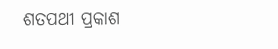ଶତପଥୀ ପ୍ରକାଶ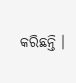କରିଛନ୍ତି ।